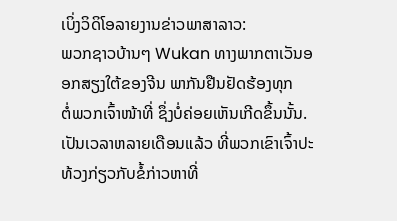ເບິ່ງວິດິໂອລາຍງານຂ່າວພາສາລາວ:
ພວກຊາວບ້ານໆ Wukan ທາງພາກຕາເວັນອອກສຽງໃຕ້ຂອງຈີນ ພາກັນຢືນຢັດຮ້ອງທຸກ
ຕໍ່ພວກເຈົ້າໜ້າທີ່ ຊຶ່ງບໍ່ຄ່ອຍເຫັນເກີດຂຶ້ນນັ້ນ.
ເປັນເວລາຫລາຍເດືອນແລ້ວ ທີ່ພວກເຂົາເຈົ້າປະທ້ວງກ່ຽວກັບຂໍ້ກ່າວຫາທີ່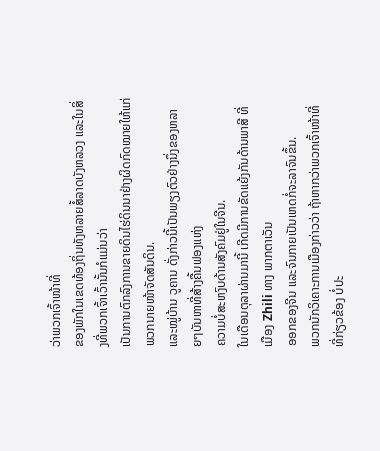ວ່າພວກເຈົ້າໜ້າທີ່
ຂອງພັກໃນເຂດທ້ອງຖິ່ນທັງຫລາຍສໍ້ລາດບັງຫລວງ ແລະໃນສິ່ງທີ່ພວກເຈົ້າເວົ້ານັ້ນກໍແມ່ນວ່າ
ເປັນການຕົກລົງການຂາຍດິນໄຮ່ດິນນາຢ່າງຜິດກົດໝາຍໃຫ້ແກ່ພວກນາຍໜ້າຈັດສັນດິນ.
ແລະໝູ່ບ້ານ ວູຄານ ດັ່ງກ່າວນີ້ເປັນພຽງຕົວຢ່າງນຶ່ງຂອງຫລາຍໆບັນຫາທີ່ສ້າງຄື້ນຟອງແຫ່ງ
ຄວາມບໍ່ສະຫງົບດ້ານສັງຄົມຢູ່ໃນຈີນ.
ໃນເດືອນຕຸລາຜ່ານມານີ້ ເກີດມີການຂັດແຍ້ງກັນດ້ານພາສີ ທີ່ເມືອງ Zhili ທາງ ພາກຕາເວັນ
ອອກຂອງຈີນ ແລະຈົນກາຍເປັນເຫດກໍ່ຈະລາຈົນຂຶ້ນ.
ພວກນັກວິເຄາະການເມືອງກ່າວວ່າ ຖ້າຫາກວ່າພວກເຈົ້າໜ້າທີ່ທີ່ກ່ຽວຂ້ອງ ບໍ່ປະ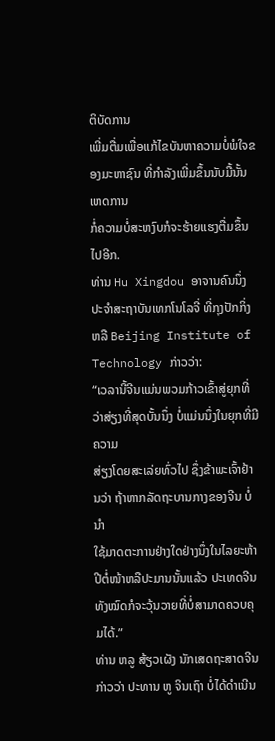ຕິບັດການ
ເພີ່ມຕື່ມເພື່ອແກ້ໄຂບັນຫາຄວາມບໍ່ພໍໃຈຂອງມະຫາຊົນ ທີ່ກໍາລັງເພີ່ມຂຶ້ນນັບມື້ນັ້ນ ເຫດການ
ກໍ່ຄວາມບໍ່ສະຫງົບກໍຈະຮ້າຍແຮງຕື່ມຂຶ້ນໄປອີກ.
ທ່ານ Hu Xingdou ອາຈານຄົນນຶ່ງປະຈໍາສະຖາບັນເທກໂນໂລຈີ່ ທີ່ກຸງປັກກິ່ງຫລື Beijing Institute of Technology ກ່າວວ່າ:
“ເວລານີ້ຈີນແມ່ນພວມກ້າວເຂົ້າສູ່ຍຸກທີ່ວ່າສ່ຽງທີ່ສຸດບັ້ນນຶ່ງ ບໍ່ແມ່ນນຶ່ງໃນຍຸກທີ່ມີຄວາມ
ສ່ຽງໂດຍສະເລ່ຍທົ່ວໄປ ຊຶ່ງຂ້າພະເຈົ້າຢ້ານວ່າ ຖ້າຫາກລັດຖະບານກາງຂອງຈີນ ບໍ່ນໍາ
ໃຊ້ມາດຕະການຢ່າງໃດຢ່າງນຶ່ງໃນໄລຍະຫ້າປີຕໍ່ໜ້າຫລືປະມານນັ້ນແລ້ວ ປະເທດຈີນ
ທັງໝົດກໍຈະວຸ້ນວາຍທີ່ບໍ່ສາມາດຄວບຄຸມໄດ້.”
ທ່ານ ຫລູ ສ້ຽວເຜັງ ນັກເສດຖະສາດຈີນ ກ່າວວ່າ ປະທານ ຫູ ຈິນເຖົາ ບໍ່ໄດ້ດຳເນີນ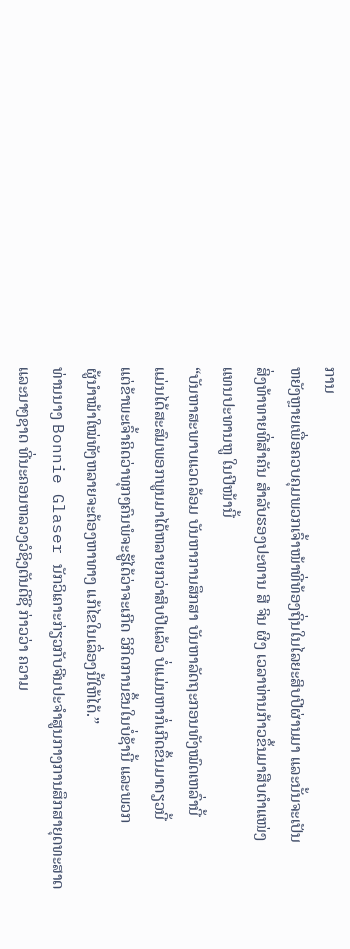ການ
ຫຍັງຫຼາຍເພື່ອຄວບຄຸມພວກເຈົ້າໜ້າທີ່ທ້ອງຖິ່ນໃນໄລຍະສິບປີຜ່ານມາ ແລະນັ້ນຈະເປັນ
ສິ່ງທ້າທາຍທີ່ສໍາຄັນ ສໍາລັບຮອງປະທານ ສີ ຈິນ ຜິງ ເວລາທ່ານກ້າວຂຶ້ນມາສືບຕໍາແໜ່ງ
ແທນປະທານຫູ ໃນປີໜ້ານີ້
“ບັນຫາສະພາບແວດລ້ອມ ບັນຫາການສຶກສາ ບັນຫາລັດຖະກອນທັງໝົດເຫລົ່ານີ້
ແມ່ນໄດ້ສະສົມພອກພູນມາໄດ້ຫລາຍກວ່າສິບປີແລ້ວ ບໍ່ແມ່ນຫາກໍ່ເກີດຂຶ້ນມາດຽວນີ້
ແຕ່ຂ້າພະເຈົ້າຄິດວ່າທຸກໆຄົນພໍຈະຮູ້ໄດ້ວ່າຈະເກີດ ວິກິດການຂຶ້ນໃນບໍ່ຊ້ານີ້ ແລະພວກ
ຜູ້ນໍາໝ້າໃໝ່ທັງຫລາຍຈະຕ້ອງຫາທາງ ແກ້ໄຂໃນເລຶ່ອງນີ້ໃຫ້ໄດ້.”
ທ່ານນາງ Bonnie Glaser ນັກວິເຄາະກ່ຽວກັບຈີນປະຈໍາສູນກາງການສຶກສາຍຸດທະສາດ
ແລະນາໆຊາດ ທີ່ນະຄອນຫລວງວໍຊິງຕັນດີຊີ ກ່າວວ່າ ຄວາມ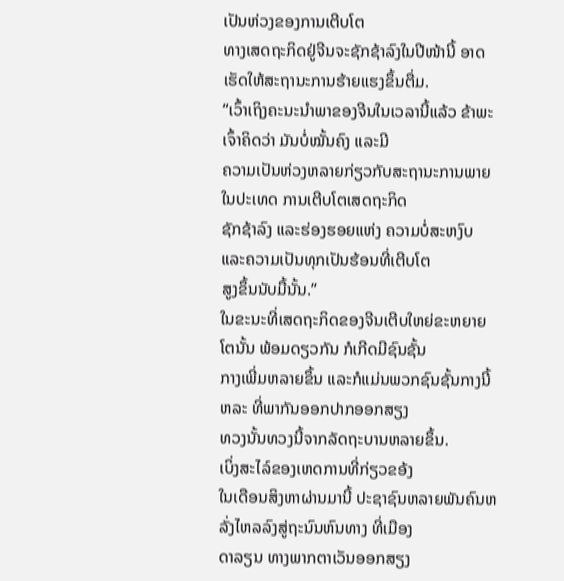ເປັນຫ່ວງຂອງການເຕີບໂຕ
ທາງເສດຖະກິດຢູ່ຈີນຈະຊັກຊ້າລົງໃນປີໜ້ານີ້ ອາດເຮັດໃຫ້ສະຖານະການຮ້າຍແຮງຂຶ້ນຕື່ມ.
“ເວົ້າເຖິງຄະນະນຳພາຂອງຈີນໃນເວລານີ້ແລ້ວ ຂ້າພະເຈົ້າຄິດວ່າ ມັນບໍ່ໝັ້ນຄົງ ແລະມີ
ຄວາມເປັນຫ່ວງຫລາຍກ່ຽວກັບສະຖານະການພາຍໃນປະເທດ ການເຕີບໂຕເສດຖະກິດ
ຊັກຊ້າລົງ ແລະຮ່ອງຮອຍແຫ່ງ ຄວາມບໍ່ສະຫງົບ ແລະຄວາມເປັນທຸກເປັນຮ້ອນທີ່ເຕີບໂຕ
ສູງຂຶ້ນນັບມື້ນັ້ນ.”
ໃນຂະນະທີ່ເສດຖະກິດຂອງຈີນເຕີບໃຫຍ່ຂະຫຍາຍໂຕນັ້ນ ພ້ອມດຽວກັນ ກໍເກີດມີຊົນຊັ້ນ
ກາງເພີ່ມຫລາຍຂຶ້ນ ແລະກໍແມ່ນພວກຊົນຊັ້ນກາງນີ້ຫລະ ທີ່ພາກັນອອກປາກອອກສຽງ
ທວງນັ້ນທວງນີ້ຈາກລັດຖະບານຫລາຍຂຶ້ນ.
ເບິ່ງສະໄລ໌ຂອງເຫດການທີ່ກ່ຽວຂອ້ງ
ໃນເດືອນສິງຫາຜ່ານມານີ້ ປະຊາຊົນຫລາຍພັນຄົນຫລັ່ງໄຫລລົງສູ່ຖະນົນຫົນທາງ ທີ່ເມືອງ
ດາລຽນ ທາງພາກຕາເວັນອອກສຽງ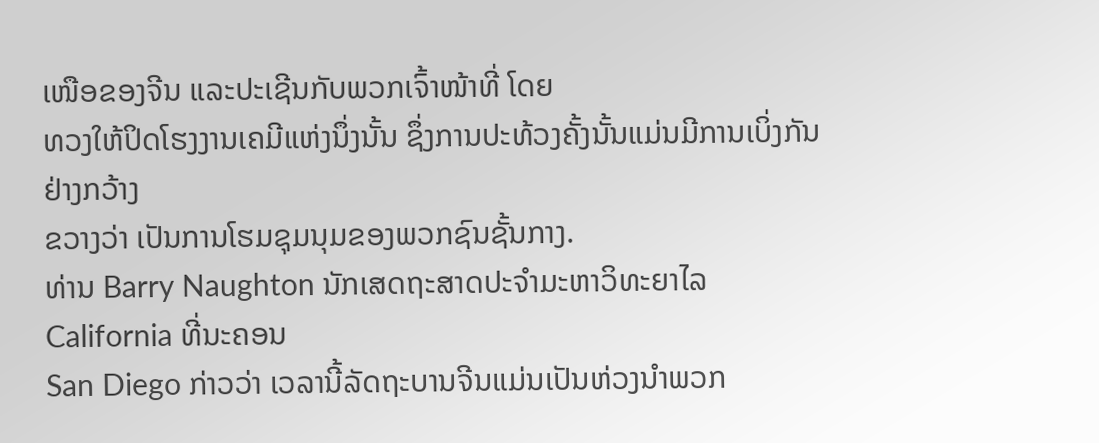ເໜືອຂອງຈີນ ແລະປະເຊີນກັບພວກເຈົ້າໜ້າທີ່ ໂດຍ
ທວງໃຫ້ປິດໂຮງງານເຄມີແຫ່ງນຶ່ງນັ້ນ ຊຶ່ງການປະທ້ວງຄັ້ງນັ້ນແມ່ນມີການເບິ່ງກັນຢ່າງກວ້າງ
ຂວາງວ່າ ເປັນການໂຮມຊຸມນຸມຂອງພວກຊົນຊັ້ນກາງ.
ທ່ານ Barry Naughton ນັກເສດຖະສາດປະຈໍາມະຫາວິທະຍາໄລ California ທີ່ນະຄອນ
San Diego ກ່າວວ່າ ເວລານີ້ລັດຖະບານຈີນແມ່ນເປັນຫ່ວງນໍາພວກ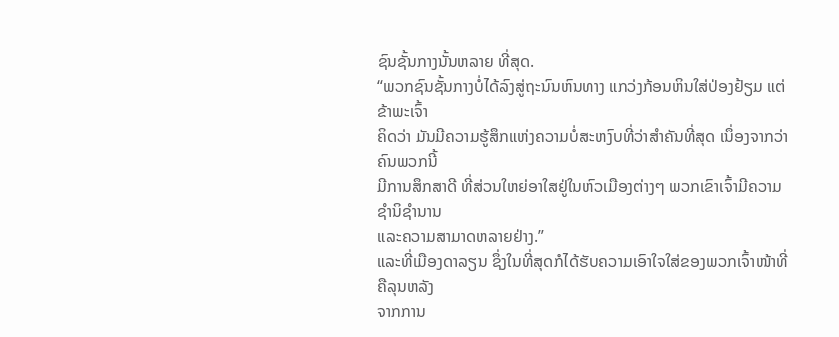ຊົນຊັ້ນກາງນັ້ນຫລາຍ ທີ່ສຸດ.
“ພວກຊົນຊັ້ນກາງບໍ່ໄດ້ລົງສູ່ຖະນົນຫົນທາງ ແກວ່ງກ້ອນຫິນໃສ່ປ່ອງຢ້ຽມ ແຕ່ຂ້າພະເຈົ້າ
ຄິດວ່າ ມັນມີຄວາມຮູ້ສຶກແຫ່ງຄວາມບໍ່ສະຫງົບທີ່ວ່າສໍາຄັນທີ່ສຸດ ເນຶ່ອງຈາກວ່າຄົນພວກນີ້
ມີການສຶກສາດີ ທີ່ສ່ວນໃຫຍ່ອາໃສຢູ່ໃນຫົວເມືອງຕ່າງໆ ພວກເຂົາເຈົ້າມີຄວາມຊໍານິຊໍານານ
ແລະຄວາມສາມາດຫລາຍຢ່າງ.”
ແລະທີ່ເມືອງດາລຽນ ຊຶ່ງໃນທີ່ສຸດກໍໄດ້ຮັບຄວາມເອົາໃຈໃສ່ຂອງພວກເຈົ້າໜ້າທີ່ ຄືລຸນຫລັງ
ຈາກການ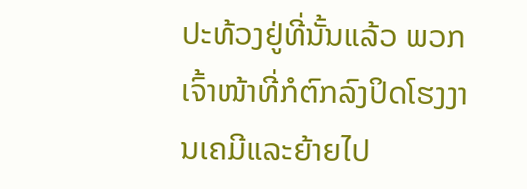ປະທ້ວງຢູ່ທີ່ນັ້ນແລ້ວ ພວກເຈົ້າໜ້າທີ່ກໍຕົກລົງປິດໂຮງງານເຄມີແລະຍ້າຍໄປ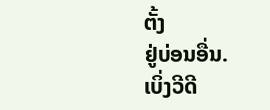ຕັ້ງ
ຢູ່ບ່ອນອື່ນ.
ເບິ່ງວີດີ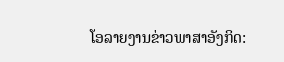ໂອລາຍງານຂ່າວພາສາອັງກິດ: